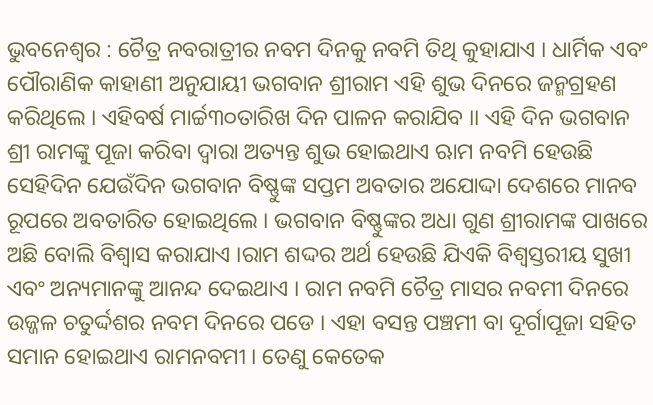ଭୁବନେଶ୍ୱର : ଚୈତ୍ର ନବରାତ୍ରୀର ନବମ ଦିନକୁ ନବମି ତିଥି କୁହାଯାଏ । ଧାର୍ମିକ ଏବଂ ପୌରାଣିକ କାହାଣୀ ଅନୁଯାୟୀ ଭଗବାନ ଶ୍ରୀରାମ ଏହି ଶୁଭ ଦିନରେ ଜନ୍ମଗ୍ରହଣ କରିଥିଲେ । ଏହିବର୍ଷ ମାର୍ଚ୍ଚ୩୦ତାରିଖ ଦିନ ପାଳନ କରାଯିବ ।। ଏହି ଦିନ ଭଗବାନ ଶ୍ରୀ ରାମଙ୍କୁ ପୂଜା କରିବା ଦ୍ୱାରା ଅତ୍ୟନ୍ତ ଶୁଭ ହୋଇଥାଏ ଋାମ ନବମି ହେଉଛି ସେହିଦିନ ଯେଉଁଦିନ ଭଗବାନ ବିଷ୍ଣୁଙ୍କ ସପ୍ତମ ଅବତାର ଅଯୋଦ୍ଦା ଦେଶରେ ମାନବ ରୂପରେ ଅବତାରିତ ହୋଇଥିଲେ । ଭଗବାନ ବିଷ୍ଣୁଙ୍କର ଅଧା ଗୁଣ ଶ୍ରୀରାମଙ୍କ ପାଖରେ ଅଛି ବୋଲି ବିଶ୍ୱାସ କରାଯାଏ ।ରାମ ଶଦ୍ଦର ଅର୍ଥ ହେଉଛି ଯିଏକି ବିଶ୍ୱସ୍ତରୀୟ ସୁଖୀ ଏବଂ ଅନ୍ୟମାନଙ୍କୁ ଆନନ୍ଦ ଦେଇଥାଏ । ରାମ ନବମି ଚୈତ୍ର ମାସର ନବମୀ ଦିନରେ ଉଜ୍ଜଳ ଚତୁର୍ଦ୍ଦଶର ନବମ ଦିନରେ ପଡେ । ଏହା ବସନ୍ତ ପଞ୍ଚମୀ ବା ଦୂର୍ଗାପୂଜା ସହିତ ସମାନ ହୋଇଥାଏ ରାମନବମୀ । ତେଣୁ କେତେକ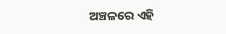ଅଞ୍ଚଳରେ ଏହି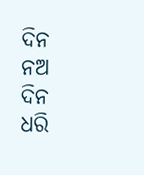ଦିନ ନଅ ଦିନ ଧରି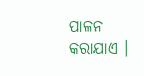ପାଳନ କରାଯାଏ ।